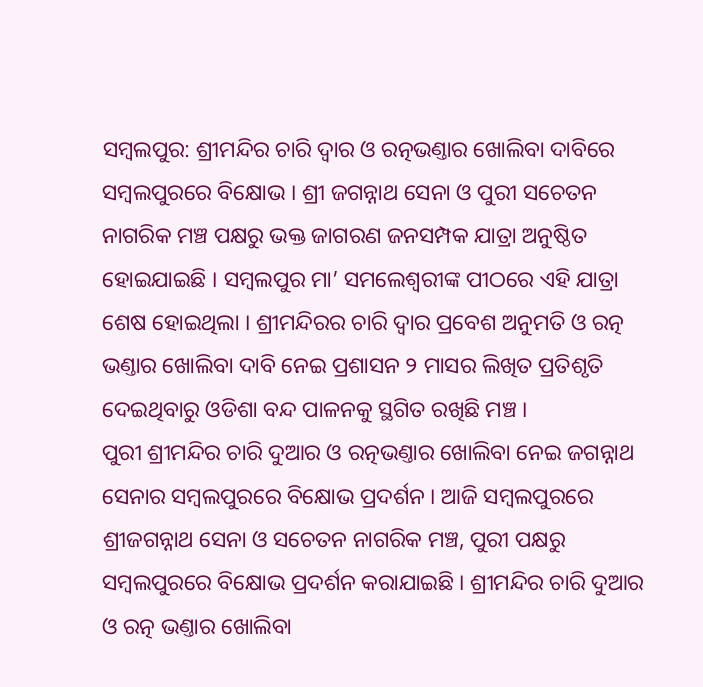ସମ୍ବଲପୁର: ଶ୍ରୀମନ୍ଦିର ଚାରି ଦ୍ୱାର ଓ ରତ୍ନଭଣ୍ତାର ଖୋଲିବା ଦାବିରେ ସମ୍ବଲପୁରରେ ବିକ୍ଷୋଭ । ଶ୍ରୀ ଜଗନ୍ନାଥ ସେନା ଓ ପୁରୀ ସଚେତନ ନାଗରିକ ମଞ୍ଚ ପକ୍ଷରୁ ଭକ୍ତ ଜାଗରଣ ଜନସମ୍ପକ ଯାତ୍ରା ଅନୁଷ୍ଠିତ ହୋଇଯାଇଛି । ସମ୍ବଲପୁର ମା’ ସମଲେଶ୍ଵରୀଙ୍କ ପୀଠରେ ଏହି ଯାତ୍ରା ଶେଷ ହୋଇଥିଲା । ଶ୍ରୀମନ୍ଦିରର ଚାରି ଦ୍ୱାର ପ୍ରବେଶ ଅନୁମତି ଓ ରତ୍ନ ଭଣ୍ତାର ଖୋଲିବା ଦାବି ନେଇ ପ୍ରଶାସନ ୨ ମାସର ଲିଖିତ ପ୍ରତିଶୃତି ଦେଇଥିବାରୁ ଓଡିଶା ବନ୍ଦ ପାଳନକୁ ସ୍ଥଗିତ ରଖିଛି ମଞ୍ଚ ।
ପୁରୀ ଶ୍ରୀମନ୍ଦିର ଚାରି ଦୁଆର ଓ ରତ୍ନଭଣ୍ତାର ଖୋଲିବା ନେଇ ଜଗନ୍ନାଥ ସେନାର ସମ୍ବଲପୁରରେ ବିକ୍ଷୋଭ ପ୍ରଦର୍ଶନ । ଆଜି ସମ୍ବଲପୁରରେ ଶ୍ରୀଜଗନ୍ନାଥ ସେନା ଓ ସଚେତନ ନାଗରିକ ମଞ୍ଚ, ପୁରୀ ପକ୍ଷରୁ ସମ୍ବଲପୁରରେ ବିକ୍ଷୋଭ ପ୍ରଦର୍ଶନ କରାଯାଇଛି । ଶ୍ରୀମନ୍ଦିର ଚାରି ଦୁଆର ଓ ରତ୍ନ ଭଣ୍ତାର ଖୋଲିବା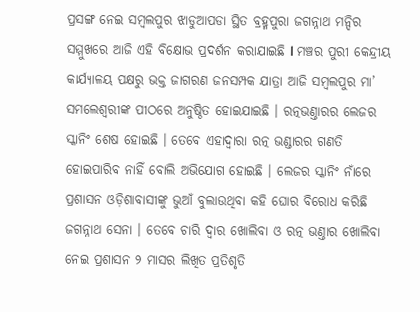ପ୍ରସଙ୍ଗ ନେଇ ସମ୍ବଲପୁର ଝାଡୁଆପଡା ସ୍ଥିତ ବ୍ରହ୍ମପୁରା ଜଗନ୍ନାଥ ମନ୍ଦିର ସମ୍ମୁଖରେ ଆଜି ଏହି ବିକ୍ଷୋଭ ପ୍ରଦର୍ଶନ କରାଯାଇଛି l ମଞ୍ଚର ପୁରୀ କେନ୍ଦ୍ରୀୟ କାର୍ଯ୍ୟାଳୟ ପକ୍ଷରୁ ଭକ୍ତ ଜାଗରଣ ଜନସମ୍ପକ ଯାତ୍ରା ଆଜି ସମ୍ବଲପୁର ମା’ ସମଲେଶ୍ଵରୀଙ୍କ ପୀଠରେ ଅନୁଷ୍ଠିତ ହୋଇଯାଇଛି । ରତ୍ନଭଣ୍ତାରର ଲେଜର ସ୍କାନିଂ ଶେଷ ହୋଇଛି । ତେବେ ଏହାଦ୍ୱାରା ରତ୍ନ ଭଣ୍ଡାରର ଗଣତି ହୋଇପାରିବ ନାହିଁ ବୋଲି ଅଭିଯୋଗ ହୋଇଛି । ଲେଜର ସ୍କାନିଂ ନାଁରେ ପ୍ରଶାସନ ଓଡ଼ିଶାବାସୀଙ୍କୁ ଭୁଆଁ ବୁଲାଉଥିବା କହି ଘୋର ବିରୋଧ କରିଛି ଜଗନ୍ନାଥ ସେନା । ତେବେ ଚାରି ଦ୍ୱାର ଖୋଲିବା ଓ ରତ୍ନ ଭଣ୍ତାର ଖୋଲିବା ନେଇ ପ୍ରଶାସନ ୨ ମାସର ଲିଖିତ ପ୍ରତିଶୃତି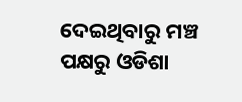ଦେଇଥିବାରୁ ମଞ୍ଚ ପକ୍ଷରୁ ଓଡିଶା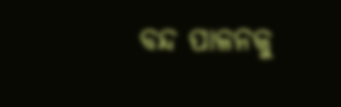ବନ୍ଦ ପାଳନକୁ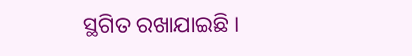ସ୍ଥଗିତ ରଖାଯାଇଛି ।